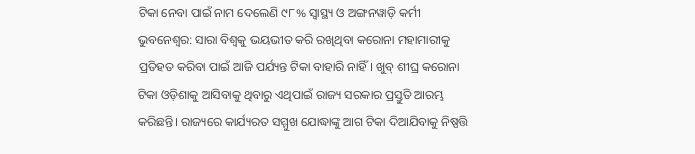ଟିକା ନେବା ପାଇଁ ନାମ ଦେଲେଣି ୯୮% ସ୍ବାସ୍ଥ୍ୟ ଓ ଅଙ୍ଗନୱାଡ଼ି କର୍ମୀ
ଭୁବନେଶ୍ବର: ସାରା ବିଶ୍ବକୁ ଭୟଭୀତ କରି ରଖିଥିବା କରୋନା ମହାମାରୀକୁ ପ୍ରତିହତ କରିବା ପାଇଁ ଆଜି ପର୍ଯ୍ୟନ୍ତ ଟିକା ବାହାରି ନାହିଁ। ଖୁବ୍ ଶୀଘ୍ର କରୋନା ଟିକା ଓଡ଼ିଶାକୁ ଆସିବାକୁ ଥିବାରୁ ଏଥିପାଇଁ ରାଜ୍ୟ ସରକାର ପ୍ରସ୍ତୁତି ଆରମ୍ଭ କରିଛନ୍ତି। ରାଜ୍ୟରେ କାର୍ଯ୍ୟରତ ସମ୍ମୁଖ ଯୋଦ୍ଧାଙ୍କୁ ଆଗ ଟିକା ଦିଆଯିବାକୁ ନିଷ୍ପତ୍ତି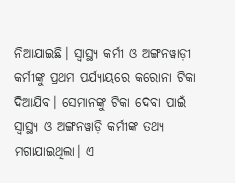ନିଆଯାଇଛି। ସ୍ବାସ୍ଥ୍ୟ କର୍ମୀ ଓ ଅଙ୍ଗନୱାଡ଼ୀ କର୍ମୀଙ୍କୁ ପ୍ରଥମ ପର୍ଯ୍ୟାୟରେ କରୋନା ଟିକା ଦିଆଯିବ। ସେମାନଙ୍କୁ ଟିକା ଦେବା ପାଇଁ ସ୍ବାସ୍ଥ୍ୟ ଓ ଅଙ୍ଗନୱାଡ଼ି କର୍ମୀଙ୍କ ତଥ୍ୟ ମଗାଯାଇଥିଲା। ଏ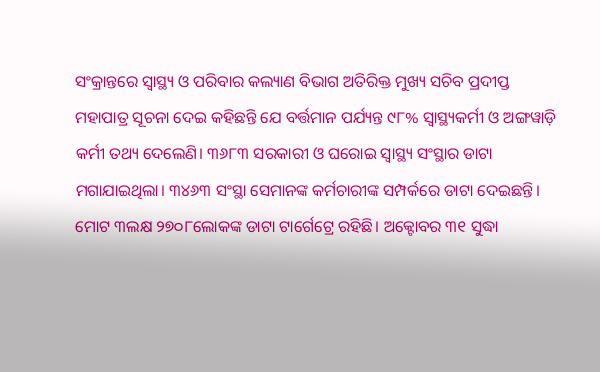ସଂକ୍ରାନ୍ତରେ ସ୍ବାସ୍ଥ୍ୟ ଓ ପରିବାର କଲ୍ୟାଣ ବିଭାଗ ଅତିରିକ୍ତ ମୁଖ୍ୟ ସଚିବ ପ୍ରଦୀପ୍ତ ମହାପାତ୍ର ସୂଚନା ଦେଇ କହିଛନ୍ତି ଯେ ବର୍ତ୍ତମାନ ପର୍ଯ୍ୟନ୍ତ ୯୮% ସ୍ବାସ୍ଥ୍ୟକର୍ମୀ ଓ ଅଙ୍ଗୱାଡ଼ି କର୍ମୀ ତଥ୍ୟ ଦେଲେଣି। ୩୬୮୩ ସରକାରୀ ଓ ଘରୋଇ ସ୍ବାସ୍ଥ୍ୟ ସଂସ୍ଥାର ଡାଟା ମଗାଯାଇଥିଲା। ୩୪୬୩ ସଂସ୍ଥା ସେମାନଙ୍କ କର୍ମଚାରୀଙ୍କ ସମ୍ପର୍କରେ ଡାଟା ଦେଇଛନ୍ତି। ମୋଟ ୩ଲକ୍ଷ ୨୭୦୮ଲୋକଙ୍କ ଡାଟା ଟାର୍ଗେଟ୍ରେ ରହିଛି। ଅକ୍ଟୋବର ୩୧ ସୁଦ୍ଧା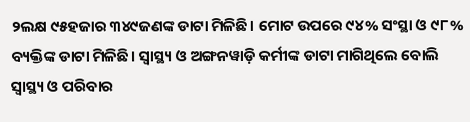୨ଲକ୍ଷ ୯୫ହଜାର ୩୪୯ଜଣଙ୍କ ଡାଟା ମିଳିଛି। ମୋଟ ଉପରେ ୯୪% ସଂସ୍ଥା ଓ ୯୮% ବ୍ୟକ୍ତିଙ୍କ ଡାଟା ମିଳିଛି। ସ୍ବାସ୍ଥ୍ୟ ଓ ଅଙ୍ଗନୱାଡ଼ି କର୍ମୀଙ୍କ ଡାଟା ମାଗିଥିଲେ ବୋଲି ସ୍ବାସ୍ଥ୍ୟ ଓ ପରିବାର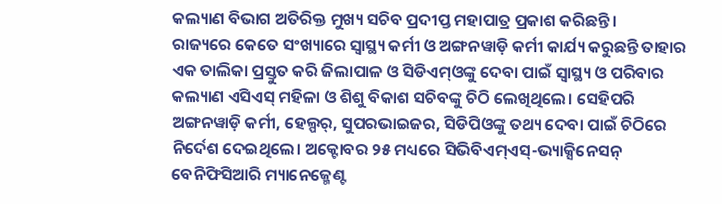କଲ୍ୟାଣ ବିଭାଗ ଅତିରିକ୍ତ ମୁଖ୍ୟ ସଚିବ ପ୍ରଦୀପ୍ତ ମହାପାତ୍ର ପ୍ରକାଶ କରିଛନ୍ତି।
ରାଜ୍ୟରେ କେତେ ସଂଖ୍ୟାରେ ସ୍ବାସ୍ଥ୍ୟ କର୍ମୀ ଓ ଅଙ୍ଗନୱାଡ଼ି କର୍ମୀ କାର୍ଯ୍ୟ କରୁଛନ୍ତି ତାହାର ଏକ ତାଲିକା ପ୍ରସ୍ତୁତ କରି ଜିଲାପାଳ ଓ ସିଡିଏମ୍ଓଙ୍କୁ ଦେବା ପାଇଁ ସ୍ବାସ୍ଥ୍ୟ ଓ ପରିବାର କଲ୍ୟାଣ ଏସିଏସ୍ ମହିଳା ଓ ଶିଶୁ ବିକାଶ ସଚିବଙ୍କୁ ଚିଠି ଲେଖିଥିଲେ। ସେହିପରି ଅଙ୍ଗନୱାଡ଼ି କର୍ମୀ, ହେଲ୍ପର୍, ସୁପରଭାଇଜର, ସିଡିପିଓଙ୍କୁ ତଥ୍ୟ ଦେବା ପାଇଁ ଚିଠିରେ ନିର୍ଦେଶ ଦେଇଥିଲେ। ଅକ୍ଟୋବର ୨୫ ମଧ୍ୟରେ ସିଭିବିଏମ୍ଏସ୍-ଭ୍ୟାକ୍ସିନେସନ୍ ବେନିଫିସିଆରି ମ୍ୟାନେଜ୍ମେଣ୍ଟ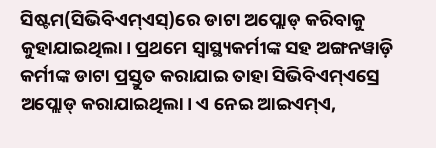ସିଷ୍ଟମ(ସିଭିବିଏମ୍ଏସ୍)ରେ ଡାଟା ଅପ୍ଲୋଡ୍ କରିବାକୁ କୁହାଯାଇଥିଲା। ପ୍ରଥମେ ସ୍ବାସ୍ଥ୍ୟକର୍ମୀଙ୍କ ସହ ଅଙ୍ଗନୱାଡ଼ି କର୍ମୀଙ୍କ ଡାଟା ପ୍ରସ୍ତୁତ କରାଯାଇ ତାହା ସିଭିବିଏମ୍ଏସ୍ରେ ଅପ୍ଲୋଡ୍ କରାଯାଇଥିଲା। ଏ ନେଇ ଆଇଏମ୍ଏ,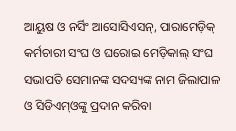ଆୟୁଷ ଓ ନର୍ସିଂ ଆସୋସିଏସନ୍, ପାରାମେଡ଼ିକ୍ କର୍ମଚାରୀ ସଂଘ ଓ ଘରୋଇ ମେଡ଼ିକାଲ୍ ସଂଘ ସଭାପତି ସେମାନଙ୍କ ସଦସ୍ୟଙ୍କ ନାମ ଜିଲାପାଳ ଓ ସିଡିଏମ୍ଓଙ୍କୁ ପ୍ରଦାନ କରିବା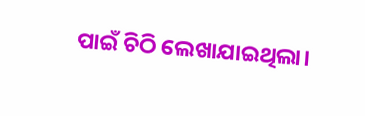ପାଇଁ ଚିଠି ଲେଖାଯାଇଥିଲା।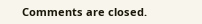Comments are closed.